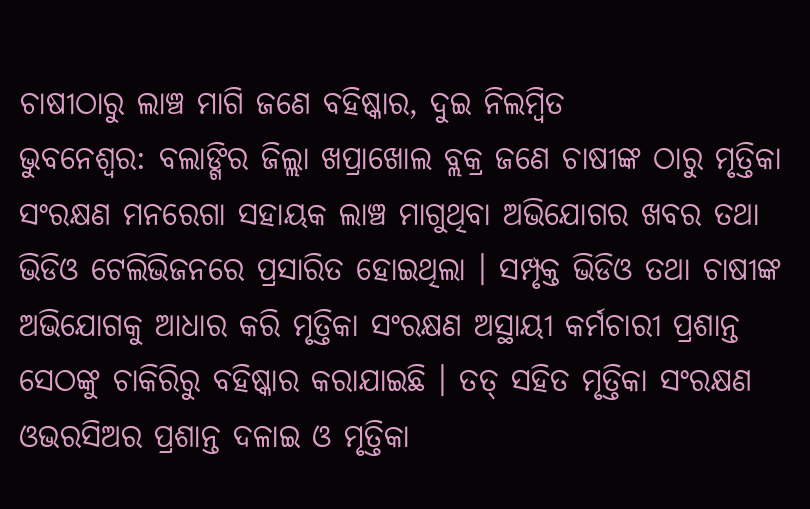ଚାଷୀଠାରୁ ଲାଞ୍ଚ ମାଗି ଜଣେ ବହିଷ୍କାର, ଦୁଇ ନିଲମ୍ବିତ
ଭୁବନେଶ୍ୱର: ବଲାଙ୍ଗିର ଜିଲ୍ଲା ଖପ୍ରାଖୋଲ ବ୍ଲକ୍ର ଜଣେ ଚାଷୀଙ୍କ ଠାରୁ ମୃତ୍ତିକା ସଂରକ୍ଷଣ ମନରେଗା ସହାୟକ ଲାଞ୍ଚ ମାଗୁଥିବା ଅଭିଯୋଗର ଖବର ତଥା ଭିଡିଓ ଟେଲିଭିଜନରେ ପ୍ରସାରିତ ହୋଇଥିଲା । ସମ୍ପୃକ୍ତ ଭିଡିଓ ତଥା ଚାଷୀଙ୍କ ଅଭିଯୋଗକୁ ଆଧାର କରି ମୃତ୍ତିକା ସଂରକ୍ଷଣ ଅସ୍ଥାୟୀ କର୍ମଚାରୀ ପ୍ରଶାନ୍ତ ସେଠଙ୍କୁ ଚାକିରିରୁ ବହିଷ୍କାର କରାଯାଇଛି । ତତ୍ ସହିତ ମୃତ୍ତିକା ସଂରକ୍ଷଣ ଓଭରସିଅର ପ୍ରଶାନ୍ତ ଦଳାଇ ଓ ମୃତ୍ତିକା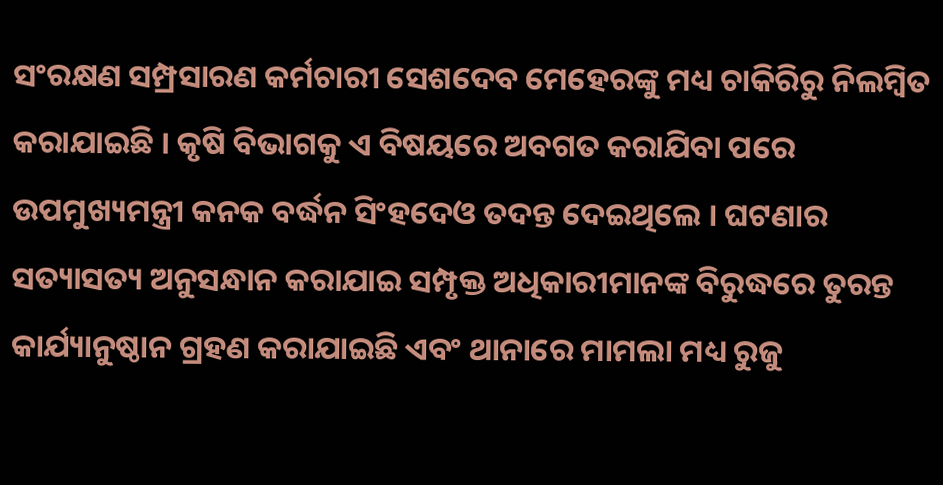ସଂରକ୍ଷଣ ସମ୍ପ୍ରସାରଣ କର୍ମଚାରୀ ସେଶଦେବ ମେହେରଙ୍କୁ ମଧ୍ୟ ଚାକିରିରୁ ନିଲମ୍ବିତ କରାଯାଇଛି । କୃଷି ବିଭାଗକୁ ଏ ବିଷୟରେ ଅବଗତ କରାଯିବା ପରେ ଉପମୁଖ୍ୟମନ୍ତ୍ରୀ କନକ ବର୍ଦ୍ଧନ ସିଂହଦେଓ ତଦନ୍ତ ଦେଇଥିଲେ । ଘଟଣାର ସତ୍ୟାସତ୍ୟ ଅନୁସନ୍ଧାନ କରାଯାଇ ସମ୍ପୃକ୍ତ ଅଧିକାରୀମାନଙ୍କ ବିରୁଦ୍ଧରେ ତୁରନ୍ତ କାର୍ଯ୍ୟାନୁଷ୍ଠାନ ଗ୍ରହଣ କରାଯାଇଛି ଏବଂ ଥାନାରେ ମାମଲା ମଧ୍ୟ ରୁଜୁ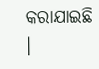କରାଯାଇଛି ।